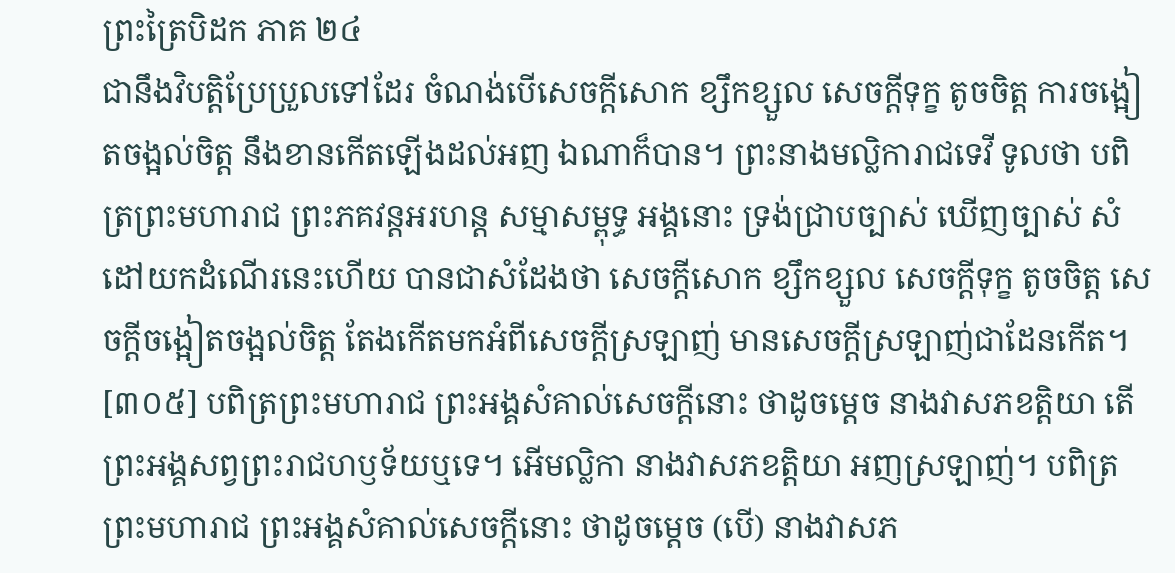ព្រះត្រៃបិដក ភាគ ២៤
ជានឹងវិបត្តិប្រែប្រួលទៅដែរ ចំណង់បើសេចក្តីសោក ខ្សឹកខ្សួល សេចក្តីទុក្ខ តូចចិត្ត ការចង្អៀតចង្អល់ចិត្ត នឹងខានកើតឡើងដល់អញ ឯណាក៏បាន។ ព្រះនាងមល្លិការាជទេវី ទូលថា បពិត្រព្រះមហារាជ ព្រះភគវន្តអរហន្ត សម្មាសម្ពុទ្ធ អង្គនោះ ទ្រង់ជ្រាបច្បាស់ ឃើញច្បាស់ សំដៅយកដំណើរនេះហើយ បានជាសំដែងថា សេចក្តីសោក ខ្សឹកខ្សួល សេចក្តីទុក្ខ តូចចិត្ត សេចក្តីចង្អៀតចង្អល់ចិត្ត តែងកើតមកអំពីសេចក្តីស្រឡាញ់ មានសេចក្តីស្រឡាញ់ជាដែនកើត។
[៣០៥] បពិត្រព្រះមហារាជ ព្រះអង្គសំគាល់សេចក្តីនោះ ថាដូចម្តេច នាងវាសភខត្តិយា តើព្រះអង្គសព្វព្រះរាជហឫទ័យឬទេ។ អើមល្លិកា នាងវាសភខត្តិយា អញស្រឡាញ់។ បពិត្រព្រះមហារាជ ព្រះអង្គសំគាល់សេចក្តីនោះ ថាដូចម្តេច (បើ) នាងវាសភ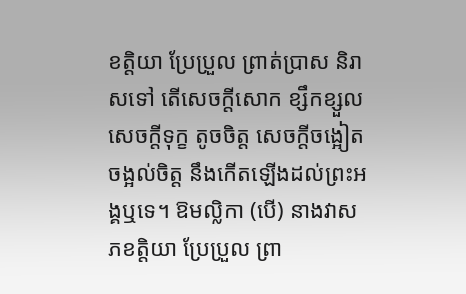ខត្តិយា ប្រែប្រួល ព្រាត់ប្រាស និរាសទៅ តើសេចក្តីសោក ខ្សឹកខ្សួល សេចក្តីទុក្ខ តូចចិត្ត សេចក្តីចង្អៀតចង្អល់ចិត្ត នឹងកើតឡើងដល់ព្រះអង្គឬទេ។ ឱមល្លិកា (បើ) នាងវាសភខត្តិយា ប្រែប្រួល ព្រា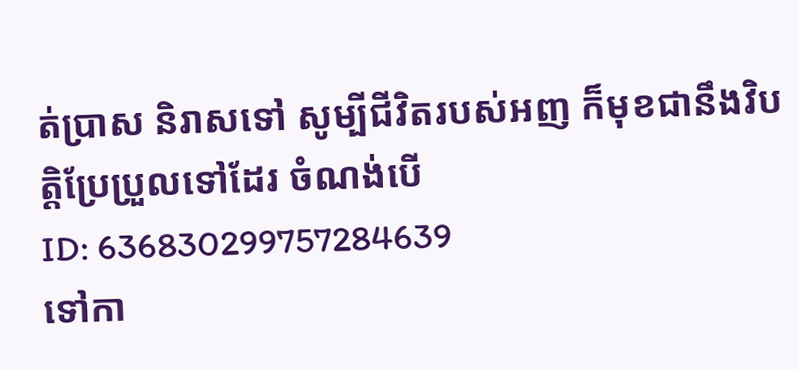ត់ប្រាស និរាសទៅ សូម្បីជីវិតរបស់អញ ក៏មុខជានឹងវិបត្តិប្រែប្រួលទៅដែរ ចំណង់បើ
ID: 636830299757284639
ទៅកា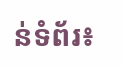ន់ទំព័រ៖